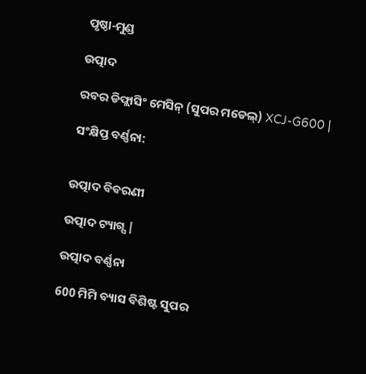ପୃଷ୍ଠା-ମୁଣ୍ଡ

ଉତ୍ପାଦ

ରବର ଡିଫ୍ଲାସିଂ ମେସିନ୍ (ସୁପର ମଡେଲ୍) XCJ-G600 |

ସଂକ୍ଷିପ୍ତ ବର୍ଣ୍ଣନା:


ଉତ୍ପାଦ ବିବରଣୀ

ଉତ୍ପାଦ ଟ୍ୟାଗ୍ସ |

ଉତ୍ପାଦ ବର୍ଣ୍ଣନା

600 ମିମି ବ୍ୟାସ ବିଶିଷ୍ଟ ସୁପର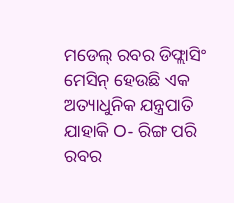ମଡେଲ୍ ରବର ଡିଫ୍ଲାସିଂ ମେସିନ୍ ହେଉଛି ଏକ ଅତ୍ୟାଧୁନିକ ଯନ୍ତ୍ରପାତି ଯାହାକି O- ରିଙ୍ଗ ପରି ରବର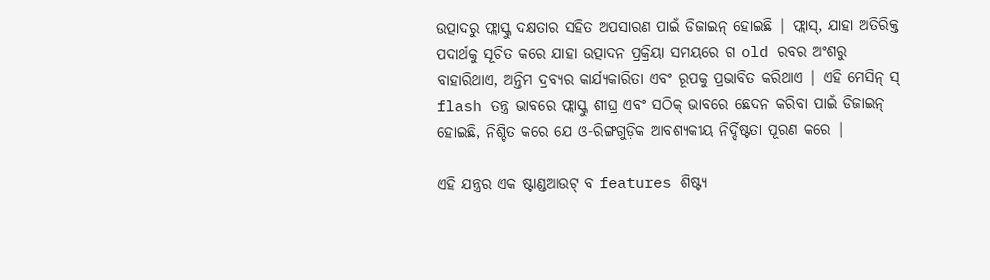ଉତ୍ପାଦରୁ ଫ୍ଲାସ୍କୁ ଦକ୍ଷତାର ସହିତ ଅପସାରଣ ପାଇଁ ଡିଜାଇନ୍ ହୋଇଛି | ଫ୍ଲାସ୍, ଯାହା ଅତିରିକ୍ତ ପଦାର୍ଥକୁ ସୂଚିତ କରେ ଯାହା ଉତ୍ପାଦନ ପ୍ରକ୍ରିୟା ସମୟରେ ଗ old ରବର ଅଂଶରୁ ବାହାରିଥାଏ, ଅନ୍ତିମ ଦ୍ରବ୍ୟର କାର୍ଯ୍ୟକାରିତା ଏବଂ ରୂପକୁ ପ୍ରଭାବିତ କରିଥାଏ | ଏହି ମେସିନ୍ ସ୍ flash ତନ୍ତ୍ର ଭାବରେ ଫ୍ଲାସ୍କୁ ଶୀଘ୍ର ଏବଂ ସଠିକ୍ ଭାବରେ ଛେଦନ କରିବା ପାଇଁ ଡିଜାଇନ୍ ହୋଇଛି, ନିଶ୍ଚିତ କରେ ଯେ ଓ-ରିଙ୍ଗଗୁଡ଼ିକ ଆବଶ୍ୟକୀୟ ନିର୍ଦ୍ଦିଷ୍ଟତା ପୂରଣ କରେ |

ଏହି ଯନ୍ତ୍ରର ଏକ ଷ୍ଟାଣ୍ଡଆଉଟ୍ ବ features ଶିଷ୍ଟ୍ୟ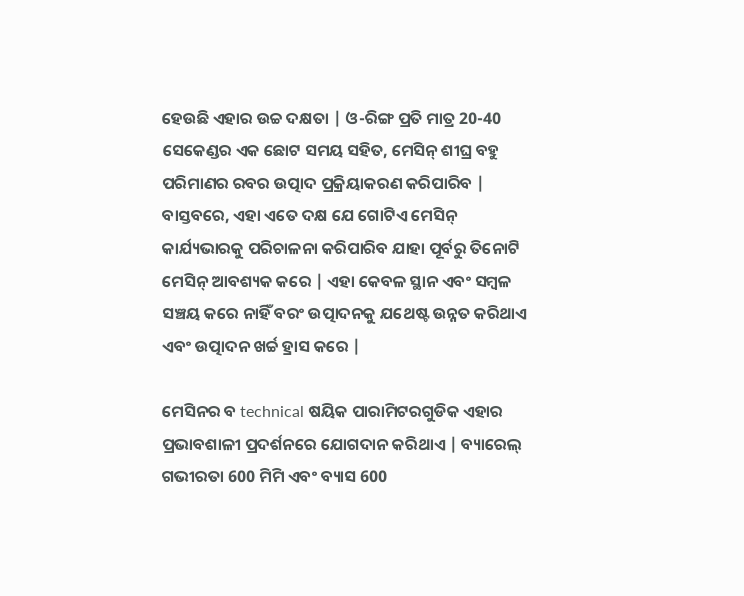ହେଉଛି ଏହାର ଉଚ୍ଚ ଦକ୍ଷତା | ଓ-ରିଙ୍ଗ ପ୍ରତି ମାତ୍ର 20-40 ସେକେଣ୍ଡର ଏକ ଛୋଟ ସମୟ ସହିତ, ମେସିନ୍ ଶୀଘ୍ର ବହୁ ପରିମାଣର ରବର ଉତ୍ପାଦ ପ୍ରକ୍ରିୟାକରଣ କରିପାରିବ | ବାସ୍ତବରେ, ଏହା ଏତେ ଦକ୍ଷ ଯେ ଗୋଟିଏ ମେସିନ୍ କାର୍ଯ୍ୟଭାରକୁ ପରିଚାଳନା କରିପାରିବ ଯାହା ପୂର୍ବରୁ ତିନୋଟି ମେସିନ୍ ଆବଶ୍ୟକ କରେ | ଏହା କେବଳ ସ୍ଥାନ ଏବଂ ସମ୍ବଳ ସଞ୍ଚୟ କରେ ନାହିଁ ବରଂ ଉତ୍ପାଦନକୁ ଯଥେଷ୍ଟ ଉନ୍ନତ କରିଥାଏ ଏବଂ ଉତ୍ପାଦନ ଖର୍ଚ୍ଚ ହ୍ରାସ କରେ |

ମେସିନର ବ technical ଷୟିକ ପାରାମିଟରଗୁଡିକ ଏହାର ପ୍ରଭାବଶାଳୀ ପ୍ରଦର୍ଶନରେ ଯୋଗଦାନ କରିଥାଏ | ବ୍ୟାରେଲ୍ ଗଭୀରତା 600 ମିମି ଏବଂ ବ୍ୟାସ 600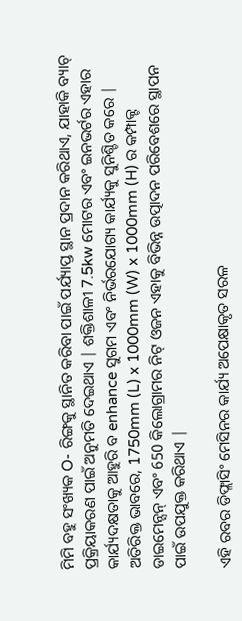ମିମି ବହୁ ସଂଖ୍ୟକ O- ରିଙ୍ଗକୁ ସ୍ଥାନିତ କରିବା ପାଇଁ ପର୍ଯ୍ୟାପ୍ତ ସ୍ଥାନ ପ୍ରଦାନ କରିଥାଏ, ଯାହାକି ବ୍ୟାଚ୍ ପ୍ରକ୍ରିୟାକରଣ ପାଇଁ ଅନୁମତି ଦେଇଥାଏ | ଶକ୍ତିଶାଳୀ 7.5kw ମୋଟର ଏବଂ ଇନଭର୍ଟର ଏହାର କାର୍ଯ୍ୟଦକ୍ଷତାକୁ ଆହୁରି ବ enhance ସୁଗମ ଏବଂ ନିର୍ଭରଯୋଗ୍ୟ କାର୍ଯ୍ୟକୁ ସୁନିଶ୍ଚିତ କରେ | ଅତିରିକ୍ତ ଭାବରେ, 1750mm (L) x 1000mm (W) x 1000mm (H) ର କମ୍ପାକ୍ଟ ଡାଇମେନ୍ସନ୍ ଏବଂ 650 କିଲୋଗ୍ରାମର ନିଟ୍ ଓଜନ ଏହାକୁ ବିଭିନ୍ନ ଉତ୍ପାଦନ ପରିବେଶରେ ସ୍ଥାପନ ପାଇଁ ଉପଯୁକ୍ତ କରିଥାଏ |

ଏହି ରବର ଡିଫ୍ଲାସିଂ ମେସିନର କାର୍ଯ୍ୟ ଅପେକ୍ଷାକୃତ ସରଳ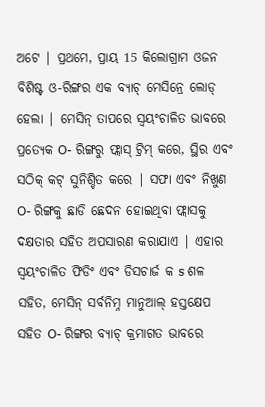ଅଟେ | ପ୍ରଥମେ, ପ୍ରାୟ 15 କିଲୋଗ୍ରାମ ଓଜନ ବିଶିଷ୍ଟ ଓ-ରିଙ୍ଗର ଏକ ବ୍ୟାଚ୍ ମେସିନ୍ରେ ଲୋଡ୍ ହେଲା | ମେସିନ୍ ତାପରେ ସ୍ୱୟଂଚାଳିତ ଭାବରେ ପ୍ରତ୍ୟେକ O- ରିଙ୍ଗରୁ ଫ୍ଲାସ୍ ଟ୍ରିମ୍ କରେ, ସ୍ଥିର ଏବଂ ସଠିକ୍ କଟ୍ ସୁନିଶ୍ଚିତ କରେ | ସଫା ଏବଂ ନିଖୁଣ O- ରିଙ୍ଗକୁ ଛାଡି ଛେଦନ ହୋଇଥିବା ଫ୍ଲାସକୁ ଦକ୍ଷତାର ସହିତ ଅପସାରଣ କରାଯାଏ | ଏହାର ସ୍ୱୟଂଚାଳିତ ଫିଡିଂ ଏବଂ ଡିସଚାର୍ଜ କ s ଶଳ ସହିତ, ମେସିନ୍ ସର୍ବନିମ୍ନ ମାନୁଆଲ୍ ହସ୍ତକ୍ଷେପ ସହିତ O- ରିଙ୍ଗର ବ୍ୟାଚ୍ କ୍ରମାଗତ ଭାବରେ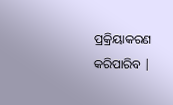ପ୍ରକ୍ରିୟାକରଣ କରିପାରିବ |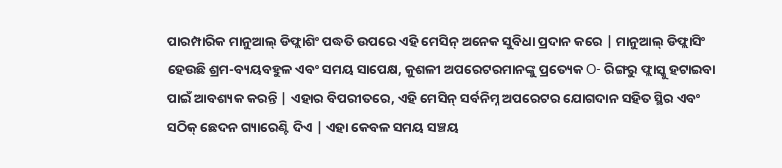ପାରମ୍ପାରିକ ମାନୁଆଲ୍ ଡିଫ୍ଲାଶିଂ ପଦ୍ଧତି ଉପରେ ଏହି ମେସିନ୍ ଅନେକ ସୁବିଧା ପ୍ରଦାନ କରେ | ମାନୁଆଲ୍ ଡିଫ୍ଲାସିଂ ହେଉଛି ଶ୍ରମ-ବ୍ୟୟବହୁଳ ଏବଂ ସମୟ ସାପେକ୍ଷ, କୁଶଳୀ ଅପରେଟରମାନଙ୍କୁ ପ୍ରତ୍ୟେକ O- ରିଙ୍ଗରୁ ଫ୍ଲାସ୍କୁ ହଟାଇବା ପାଇଁ ଆବଶ୍ୟକ କରନ୍ତି | ଏହାର ବିପରୀତରେ, ଏହି ମେସିନ୍ ସର୍ବନିମ୍ନ ଅପରେଟର ଯୋଗଦାନ ସହିତ ସ୍ଥିର ଏବଂ ସଠିକ୍ ଛେଦନ ଗ୍ୟାରେଣ୍ଟି ଦିଏ | ଏହା କେବଳ ସମୟ ସଞ୍ଚୟ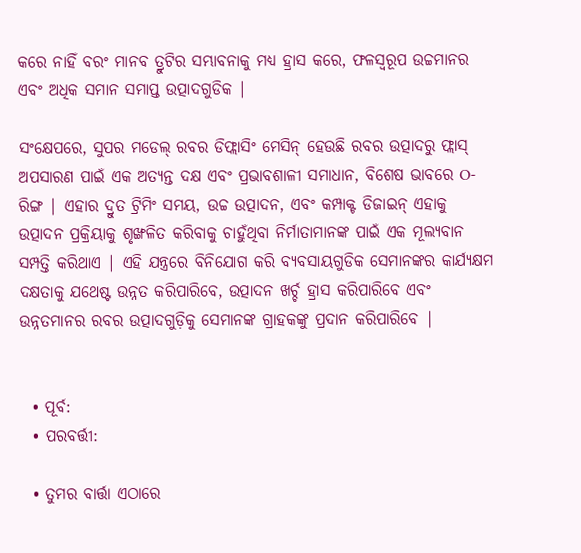କରେ ନାହିଁ ବରଂ ମାନବ ତ୍ରୁଟିର ସମ୍ଭାବନାକୁ ମଧ୍ୟ ହ୍ରାସ କରେ, ଫଳସ୍ୱରୂପ ଉଚ୍ଚମାନର ଏବଂ ଅଧିକ ସମାନ ସମାପ୍ତ ଉତ୍ପାଦଗୁଡିକ |

ସଂକ୍ଷେପରେ, ସୁପର ମଡେଲ୍ ରବର ଡିଫ୍ଲାସିଂ ମେସିନ୍ ହେଉଛି ରବର ଉତ୍ପାଦରୁ ଫ୍ଲାସ୍ ଅପସାରଣ ପାଇଁ ଏକ ଅତ୍ୟନ୍ତ ଦକ୍ଷ ଏବଂ ପ୍ରଭାବଶାଳୀ ସମାଧାନ, ବିଶେଷ ଭାବରେ O- ରିଙ୍ଗ | ଏହାର ଦ୍ରୁତ ଟ୍ରିମିଂ ସମୟ, ଉଚ୍ଚ ଉତ୍ପାଦନ, ଏବଂ କମ୍ପାକ୍ଟ ଡିଜାଇନ୍ ଏହାକୁ ଉତ୍ପାଦନ ପ୍ରକ୍ରିୟାକୁ ଶୃଙ୍ଖଳିତ କରିବାକୁ ଚାହୁଁଥିବା ନିର୍ମାତାମାନଙ୍କ ପାଇଁ ଏକ ମୂଲ୍ୟବାନ ସମ୍ପତ୍ତି କରିଥାଏ | ଏହି ଯନ୍ତ୍ରରେ ବିନିଯୋଗ କରି ବ୍ୟବସାୟଗୁଡିକ ସେମାନଙ୍କର କାର୍ଯ୍ୟକ୍ଷମ ଦକ୍ଷତାକୁ ଯଥେଷ୍ଟ ଉନ୍ନତ କରିପାରିବେ, ଉତ୍ପାଦନ ଖର୍ଚ୍ଚ ହ୍ରାସ କରିପାରିବେ ଏବଂ ଉନ୍ନତମାନର ରବର ଉତ୍ପାଦଗୁଡ଼ିକୁ ସେମାନଙ୍କ ଗ୍ରାହକଙ୍କୁ ପ୍ରଦାନ କରିପାରିବେ |


  • ପୂର୍ବ:
  • ପରବର୍ତ୍ତୀ:

  • ତୁମର ବାର୍ତ୍ତା ଏଠାରେ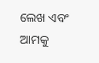ଲେଖ ଏବଂ ଆମକୁ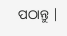ପଠାନ୍ତୁ |